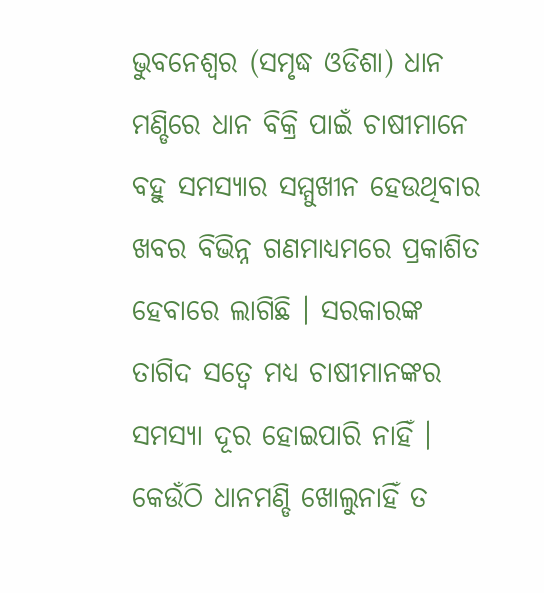ଭୁବନେଶ୍ୱର (ସମୃଦ୍ଧ ଓଡିଶା) ଧାନ ମଣ୍ଡିରେ ଧାନ ବିକ୍ରି ପାଇଁ ଚାଷୀମାନେ ବହୁ ସମସ୍ୟାର ସମ୍ମୁଖୀନ ହେଉଥିବାର ଖବର ବିଭିନ୍ନ ଗଣମାଧ୍ୟମରେ ପ୍ରକାଶିତ ହେବାରେ ଲାଗିଛି । ସରକାରଙ୍କ ତାଗିଦ ସତ୍ୱେ ମଧ୍ୟ ଚାଷୀମାନଙ୍କର ସମସ୍ୟା ଦୂର ହୋଇପାରି ନାହିଁ । କେଉଁଠି ଧାନମଣ୍ଡି ଖୋଲୁନାହିଁ ତ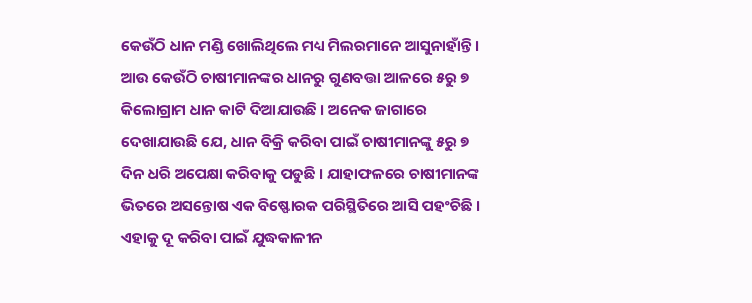କେଉଁଠି ଧାନ ମଣ୍ଡି ଖୋଲିଥିଲେ ମଧ୍ୟ ମିଲରମାନେ ଆସୁନାହାଁନ୍ତି । ଆଉ କେଉଁଠି ଚାଷୀମାନଙ୍କର ଧାନରୁ ଗୁଣବତ୍ତା ଆଳରେ ୫ରୁ ୭ କିଲୋଗ୍ରାମ ଧାନ କାଟି ଦିଆଯାଉଛି । ଅନେକ ଜାଗାରେ ଦେଖାଯାଉଛି ଯେ, ଧାନ ବିକ୍ରି କରିବା ପାଇଁ ଚାଷୀମାନଙ୍କୁ ୫ରୁ ୭ ଦିନ ଧରି ଅପେକ୍ଷା କରିବାକୁ ପଡୁଛି । ଯାହାଫଳରେ ଚାଷୀମାନଙ୍କ ଭିତରେ ଅସନ୍ତୋଷ ଏକ ବିଷ୍ଫୋରକ ପରିସ୍ଥିତିରେ ଆସି ପହଂଚିଛି । ଏହାକୁ ଦୂ କରିବା ପାଇଁ ଯୁଦ୍ଧକାଳୀନ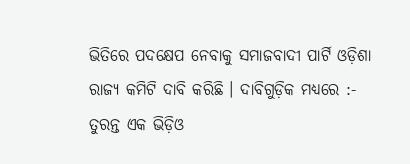ଭିତିରେ ପଦକ୍ଷେପ ନେବାକୁ ସମାଜବାଦୀ ପାର୍ଟି ଓଡ଼ିଶା ରାଜ୍ୟ କମିଟି ଦାବି କରିଛି । ଦାବିଗୁଡ଼ିକ ମଧ୍ୟରେ :- ତୁରନ୍ତ ଏକ ଭିଡ଼ିଓ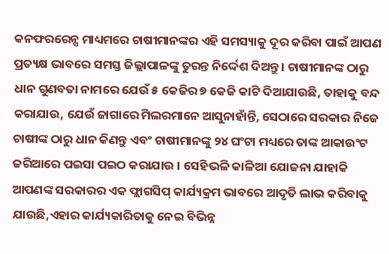କନଫରରେନ୍ସ ମାଧ୍ୟମରେ ଚାଷୀମାନଙ୍କର ଏହି ସମସ୍ୟାକୁ ଦୂର କରିବା ପାଇଁ ଆପଣ ପ୍ରତ୍ୟକ୍ଷ ଭାବରେ ସମସ୍ତ ଜିଲ୍ଲାପାଳଙ୍କୁ ତୁରନ୍ତ ନିର୍ଦ୍ଦେଶ ଦିଅନ୍ତୁ । ଚାଷୀମାନଙ୍କ ଠାରୁ ଧାନ ଗୁଣବତା ନାମରେ ଯେଉଁ ୫ କେଜିର ୭ କେଜି କାଟି ଦିଆଯାଉଛି, ତାହାକୁ ବନ୍ଦ କରାଯାଉ, ଯେଉଁ ଜାଗାରେ ମିଲରମାନେ ଆସୁନାହାଁନ୍ତି, ସେଠାରେ ସରକାର ନିଜେ ଚାଷୀଙ୍କ ଠାରୁ ଧାନ କିଣନ୍ତୁ ଏବଂ ଚାଷୀମାନଙ୍କୁ ୨୪ ଘଂଟା ମଧ୍ୟରେ ତାଙ୍କ ଆକାଉଂଟ ଜରିଆରେ ପଇସା ପଇଠ କରାଯାଉ । ସେହିଭଳି କାଳିଆ ଯୋଜନା ଯାହାକି ଆପଣଙ୍କ ସରକାରର ଏକ ଫ୍ଲାଗସିପ୍ କାର୍ଯ୍ୟକ୍ରମ ଭାବରେ ଆଦୃତି ଲାଭ କରିବାକୁ ଯାଉଛି,ଏହାର କାର୍ଯ୍ୟକାରିତାକୁ ନେଇ ବିଭିନ୍ନ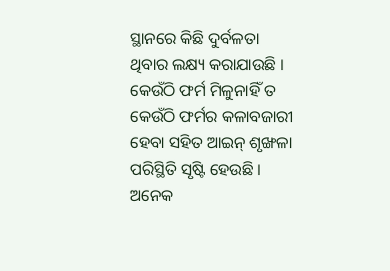ସ୍ଥାନରେ କିଛି ଦୁର୍ବଳତା ଥିବାର ଲକ୍ଷ୍ୟ କରାଯାଉଛି । କେଉଁଠି ଫର୍ମ ମିଳୁନାହିଁ ତ କେଉଁଠି ଫର୍ମର କଳାବଜାରୀ ହେବା ସହିତ ଆଇନ୍ ଶୃଙ୍ଖଳା ପରିସ୍ଥିତି ସୃଷ୍ଟି ହେଉଛି । ଅନେକ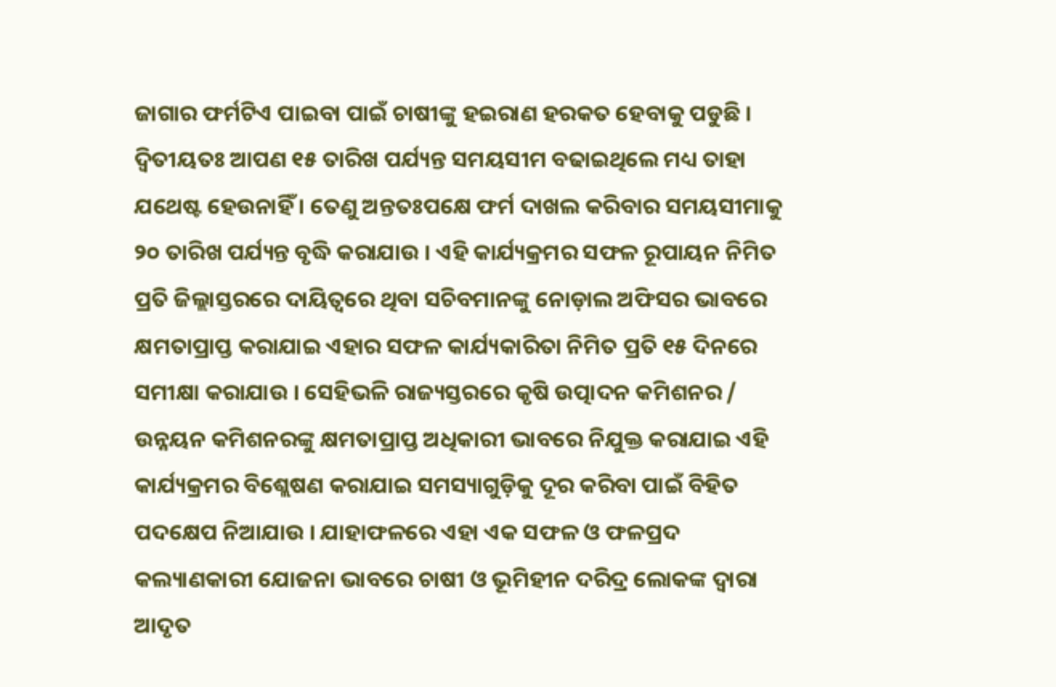ଜାଗାର ଫର୍ମଟିଏ ପାଇବା ପାଇଁ ଚାଷୀଙ୍କୁ ହଇରାଣ ହରକତ ହେବାକୁ ପଡୁଛି । ଦ୍ୱିତୀୟତଃ ଆପଣ ୧୫ ତାରିଖ ପର୍ଯ୍ୟନ୍ତ ସମୟସୀମ ବଢାଇଥିଲେ ମଧ୍ୟ ତାହା ଯଥେଷ୍ଟ ହେଉନାହିଁ । ତେଣୁ ଅନ୍ତତଃପକ୍ଷେ ଫର୍ମ ଦାଖଲ କରିବାର ସମୟସୀମାକୁ ୨୦ ତାରିଖ ପର୍ଯ୍ୟନ୍ତ ବୃଦ୍ଧି କରାଯାଉ । ଏହି କାର୍ଯ୍ୟକ୍ରମର ସଫଳ ରୂପାୟନ ନିମିତ ପ୍ରତି ଜିଲ୍ଲାସ୍ତରରେ ଦାୟିତ୍ୱରେ ଥିବା ସଚିବମାନଙ୍କୁ ନୋଡ଼ାଲ ଅଫିସର ଭାବରେ କ୍ଷମତାପ୍ରାପ୍ତ କରାଯାଇ ଏହାର ସଫଳ କାର୍ଯ୍ୟକାରିତା ନିମିତ ପ୍ରତି ୧୫ ଦିନରେ ସମୀକ୍ଷା କରାଯାଉ । ସେହିଭଳି ରାଜ୍ୟସ୍ତରରେ କୃଷି ଉତ୍ପାଦନ କମିଶନର / ଉନ୍ନୟନ କମିଶନରଙ୍କୁ କ୍ଷମତାପ୍ରାପ୍ତ ଅଧିକାରୀ ଭାବରେ ନିଯୁକ୍ତ କରାଯାଇ ଏହି କାର୍ଯ୍ୟକ୍ରମର ବିଶ୍ଲେଷଣ କରାଯାଇ ସମସ୍ୟାଗୁଡ଼ିକୁ ଦୂର କରିବା ପାଇଁ ବିହିତ ପଦକ୍ଷେପ ନିଆଯାଉ । ଯାହାଫଳରେ ଏହା ଏକ ସଫଳ ଓ ଫଳପ୍ରଦ କଲ୍ୟାଣକାରୀ ଯୋଜନା ଭାବରେ ଚାଷୀ ଓ ଭୂମିହୀନ ଦରିଦ୍ର ଲୋକଙ୍କ ଦ୍ୱାରା ଆଦୃତ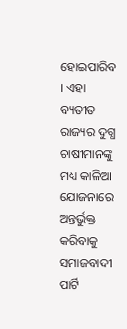ହୋଇପାରିବ । ଏହା ବ୍ୟତୀତ ରାଜ୍ୟର ଦୁଗ୍ଧ ଚାଷୀମାନଙ୍କୁ ମଧ୍ୟ କାଳିଆ ଯୋଜନାରେ ଅନ୍ତର୍ଭୁକ୍ତ କରିବାକୁ ସମାଜବାଦୀ ପାର୍ଟି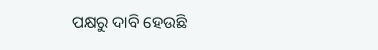ପକ୍ଷରୁ ଦାବି ହେଉଛି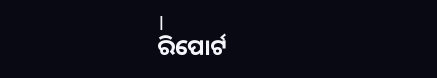।
ରିପୋର୍ଟ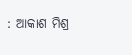: ଆକାଶ ମିଶ୍ର